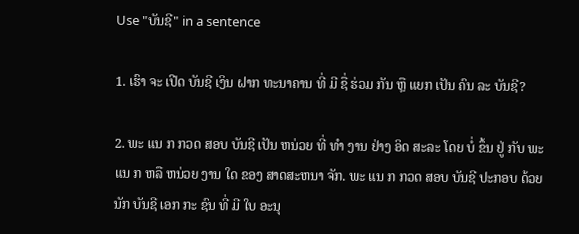Use "ບັນຊີ" in a sentence

1. ເຮົາ ຈະ ເປີດ ບັນຊີ ເງິນ ຝາກ ທະນາຄານ ທີ່ ມີ ຊື່ ຮ່ວມ ກັນ ຫຼື ແຍກ ເປັນ ຄົນ ລະ ບັນຊີ?

2. ພະ ແນ ກ ກວດ ສອບ ບັນຊີ ເປັນ ຫນ່ວຍ ທີ່ ທໍາ ງານ ຢ່າງ ອິດ ສະລະ ໂດຍ ບໍ່ ຂຶ້ນ ຢູ່ ກັບ ພະ ແນ ກ ຫລື ຫນ່ວຍ ງານ ໃດ ຂອງ ສາດສະຫນາ ຈັກ. ພະ ແນ ກ ກວດ ສອບ ບັນຊີ ປະກອບ ດ້ວຍ ນັກ ບັນຊີ ເອກ ກະ ຊົນ ທີ່ ມີ ໃບ ອະນຸ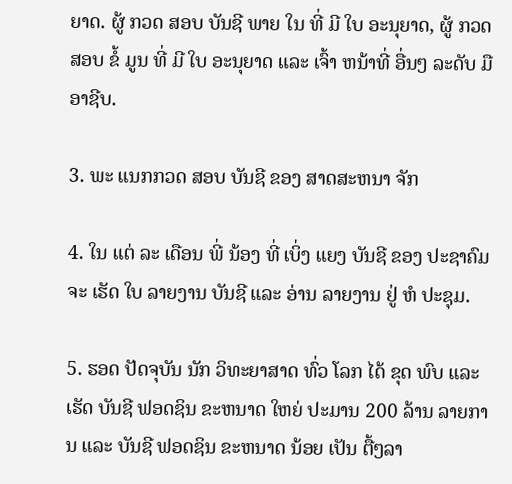ຍາດ. ຜູ້ ກວດ ສອບ ບັນຊີ ພາຍ ໃນ ທີ່ ມີ ໃບ ອະນຸຍາດ, ຜູ້ ກວດ ສອບ ຂໍ້ ມູນ ທີ່ ມີ ໃບ ອະນຸຍາດ ແລະ ເຈົ້າ ຫນ້າທີ່ ອື່ນໆ ລະດັບ ມື ອາຊີບ.

3. ພະ ແນກກວດ ສອບ ບັນຊີ ຂອງ ສາດສະຫນາ ຈັກ

4. ໃນ ແຕ່ ລະ ເດືອນ ພີ່ ນ້ອງ ທີ່ ເບິ່ງ ແຍງ ບັນຊີ ຂອງ ປະຊາຄົມ ຈະ ເຮັດ ໃບ ລາຍງານ ບັນຊີ ແລະ ອ່ານ ລາຍງານ ຢູ່ ຫໍ ປະຊຸມ.

5. ຮອດ ປັດຈຸບັນ ນັກ ວິທະຍາສາດ ທົ່ວ ໂລກ ໄດ້ ຂຸດ ພົບ ແລະ ເຮັດ ບັນຊີ ຟອດຊິນ ຂະຫນາດ ໃຫຍ່ ປະມານ 200 ລ້ານ ລາຍການ ແລະ ບັນຊີ ຟອດຊິນ ຂະຫນາດ ນ້ອຍ ເປັນ ຕື້ໆລາ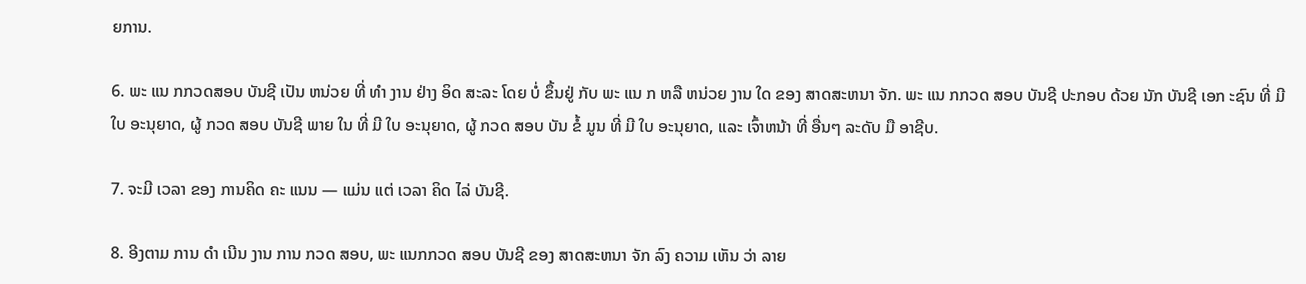ຍການ.

6. ພະ ແນ ກກວດສອບ ບັນຊີ ເປັນ ຫນ່ວຍ ທີ່ ທໍາ ງານ ຢ່າງ ອິດ ສະລະ ໂດຍ ບໍ່ ຂຶ້ນຢູ່ ກັບ ພະ ແນ ກ ຫລື ຫນ່ວຍ ງານ ໃດ ຂອງ ສາດສະຫນາ ຈັກ. ພະ ແນ ກກວດ ສອບ ບັນຊີ ປະກອບ ດ້ວຍ ນັກ ບັນຊີ ເອກ ະຊົນ ທີ່ ມີ ໃບ ອະນຸຍາດ, ຜູ້ ກວດ ສອບ ບັນຊີ ພາຍ ໃນ ທີ່ ມີ ໃບ ອະນຸຍາດ, ຜູ້ ກວດ ສອບ ບັນ ຂໍ້ ມູນ ທີ່ ມີ ໃບ ອະນຸຍາດ, ແລະ ເຈົ້າຫນ້າ ທີ່ ອື່ນໆ ລະດັບ ມື ອາຊີບ.

7. ຈະມີ ເວລາ ຂອງ ການຄິດ ຄະ ແນນ — ແມ່ນ ແຕ່ ເວລາ ຄິດ ໄລ່ ບັນຊີ.

8. ອີງຕາມ ການ ດໍາ ເນີນ ງານ ການ ກວດ ສອບ, ພະ ແນກກວດ ສອບ ບັນຊີ ຂອງ ສາດສະຫນາ ຈັກ ລົງ ຄວາມ ເຫັນ ວ່າ ລາຍ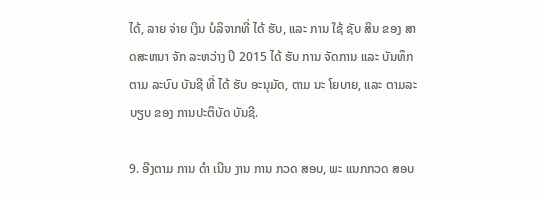ໄດ້, ລາຍ ຈ່າຍ ເງິນ ບໍລິຈາກທີ່ ໄດ້ ຮັບ, ແລະ ການ ໃຊ້ ຊັບ ສິນ ຂອງ ສາດສະຫນາ ຈັກ ລະຫວ່າງ ປີ 2015 ໄດ້ ຮັບ ການ ຈັດການ ແລະ ບັນທຶກ ຕາມ ລະບົບ ບັນຊີ ທີ່ ໄດ້ ຮັບ ອະນຸມັດ, ຕາມ ນະ ໂຍບາຍ, ແລະ ຕາມລະບຽບ ຂອງ ການປະຕິບັດ ບັນຊີ.

9. ອີງຕາມ ການ ດໍາ ເນີນ ງານ ການ ກວດ ສອບ, ພະ ແນກກວດ ສອບ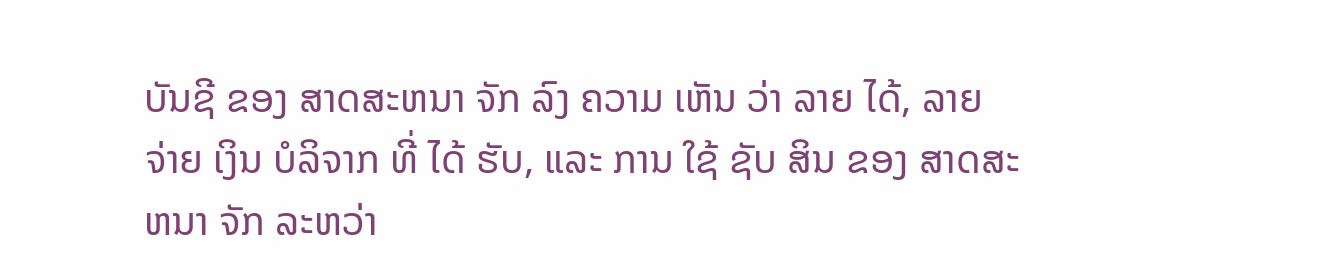ບັນຊີ ຂອງ ສາດສະຫນາ ຈັກ ລົງ ຄວາມ ເຫັນ ວ່າ ລາຍ ໄດ້, ລາຍ ຈ່າຍ ເງິນ ບໍລິຈາກ ທີ່ ໄດ້ ຮັບ, ແລະ ການ ໃຊ້ ຊັບ ສິນ ຂອງ ສາດສະຫນາ ຈັກ ລະຫວ່າ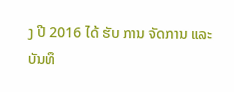ງ ປີ 2016 ໄດ້ ຮັບ ການ ຈັດການ ແລະ ບັນທຶ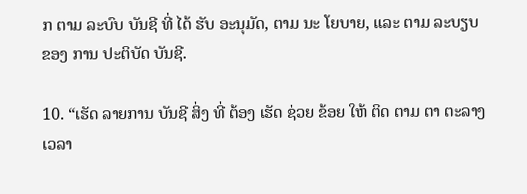ກ ຕາມ ລະບົບ ບັນຊີ ທີ່ ໄດ້ ຮັບ ອະນຸມັດ, ຕາມ ນະ ໂຍບາຍ, ແລະ ຕາມ ລະບຽບ ຂອງ ການ ປະຕິບັດ ບັນຊີ.

10. “ເຮັດ ລາຍການ ບັນຊີ ສິ່ງ ທີ່ ຕ້ອງ ເຮັດ ຊ່ວຍ ຂ້ອຍ ໃຫ້ ຕິດ ຕາມ ຕາ ຕະລາງ ເວລາ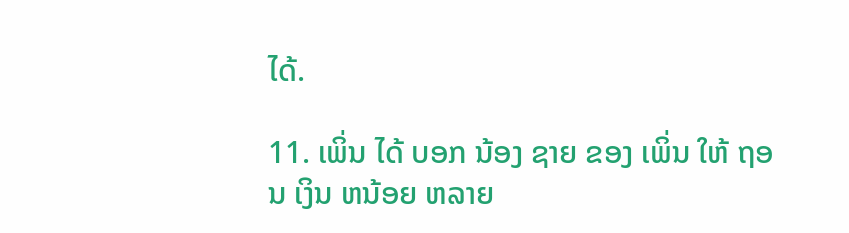ໄດ້.

11. ເພິ່ນ ໄດ້ ບອກ ນ້ອງ ຊາຍ ຂອງ ເພິ່ນ ໃຫ້ ຖອນ ເງິນ ຫນ້ອຍ ຫລາຍ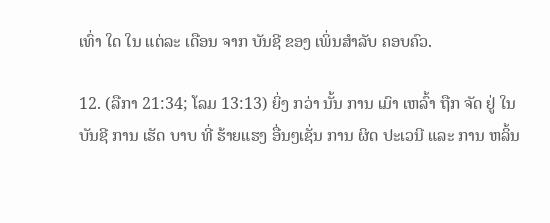ເທົ່າ ໃດ ໃນ ແຕ່ລະ ເດືອນ ຈາກ ບັນຊີ ຂອງ ເພິ່ນສໍາລັບ ຄອບຄົວ.

12. (ລືກາ 21:34; ໂລມ 13:13) ຍິ່ງ ກວ່າ ນັ້ນ ການ ເມົາ ເຫລົ້າ ຖືກ ຈັດ ຢູ່ ໃນ ບັນຊີ ການ ເຮັດ ບາບ ທີ່ ຮ້າຍແຮງ ອື່ນໆເຊັ່ນ ການ ຜິດ ປະເວນີ ແລະ ການ ຫລິ້ນ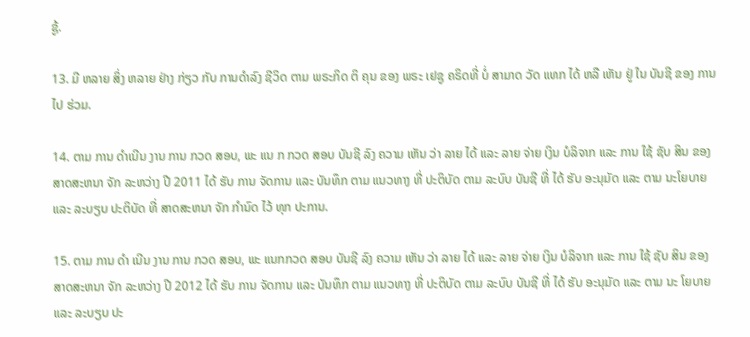ຊູ້.

13. ມີ ຫລາຍ ສິ່ງ ຫລາຍ ຢ່າງ ກ່ຽວ ກັບ ການດໍາລົງ ຊີວິດ ຕາມ ພຣະກິດ ຕິ ຄຸນ ຂອງ ພຣະ ເຢຊູ ຄຣິດທີ່ ບໍ່ ສາມາດ ວັດ ແທກ ໄດ້ ຫລື ເຫັນ ຢູ່ ໃນ ບັນຊີ ຂອງ ການ ໄປ ຮ່ວມ.

14. ຕາມ ການ ດໍາເນີນ ງານ ການ ກວດ ສອບ, ພະ ແນ ກ ກວດ ສອບ ບັນຊີ ລົງ ຄວາມ ເຫັນ ວ່າ ລາຍ ໄດ້ ແລະ ລາຍ ຈ່າຍ ເງິນ ບໍລິຈາກ ແລະ ການ ໃຊ້ ຊັບ ສິນ ຂອງ ສາດສະຫນາ ຈັກ ລະຫວ່າງ ປີ 2011 ໄດ້ ຮັບ ການ ຈັດການ ແລະ ບັນທຶກ ຕາມ ແນວທາງ ທີ່ ປະຕິບັດ ຕາມ ລະບົບ ບັນຊີ ທີ່ ໄດ້ ຮັບ ອະນຸມັດ ແລະ ຕາມ ນະໂຍບາຍ ແລະ ລະບຽບ ປະຕິບັດ ທີ່ ສາດສະຫນາ ຈັກ ກໍານົດ ໄວ້ ທຸກ ປະການ.

15. ຕາມ ການ ດໍາ ເນີນ ງານ ການ ກວດ ສອບ, ພະ ແນກກວດ ສອບ ບັນຊີ ລົງ ຄວາມ ເຫັນ ວ່າ ລາຍ ໄດ້ ແລະ ລາຍ ຈ່າຍ ເງິນ ບໍລິຈາກ ແລະ ການ ໃຊ້ ຊັບ ສິນ ຂອງ ສາດສະຫນາ ຈັກ ລະຫວ່າງ ປີ 2012 ໄດ້ ຮັບ ການ ຈັດການ ແລະ ບັນທຶກ ຕາມ ແນວທາງ ທີ່ ປະຕິບັດ ຕາມ ລະບົບ ບັນຊີ ທີ່ ໄດ້ ຮັບ ອະນຸມັດ ແລະ ຕາມ ນະ ໂຍບາຍ ແລະ ລະບຽບ ປະ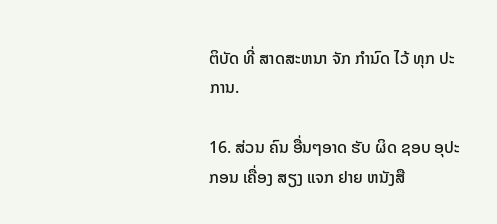ຕິບັດ ທີ່ ສາດສະຫນາ ຈັກ ກໍານົດ ໄວ້ ທຸກ ປະການ.

16. ສ່ວນ ຄົນ ອື່ນໆອາດ ຮັບ ຜິດ ຊອບ ອຸປະກອນ ເຄື່ອງ ສຽງ ແຈກ ຢາຍ ຫນັງສື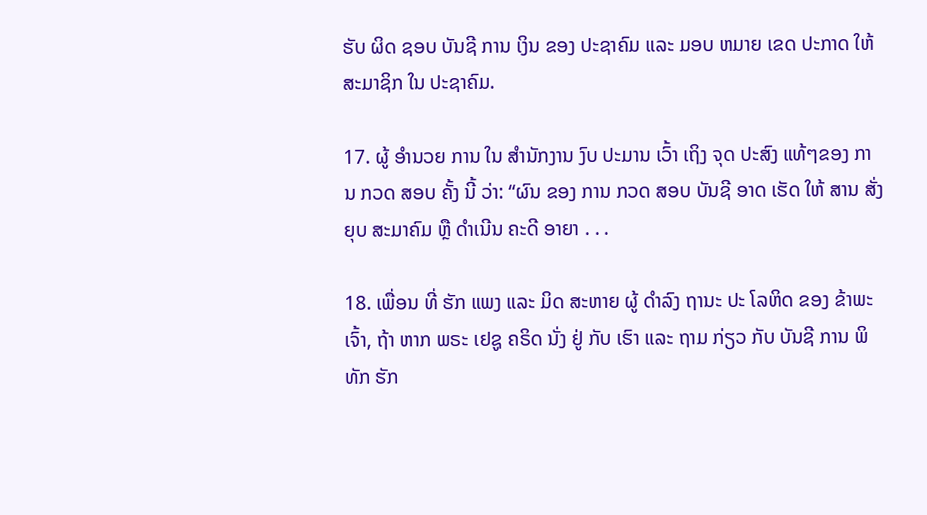ຮັບ ຜິດ ຊອບ ບັນຊີ ການ ເງິນ ຂອງ ປະຊາຄົມ ແລະ ມອບ ຫມາຍ ເຂດ ປະກາດ ໃຫ້ ສະມາຊິກ ໃນ ປະຊາຄົມ.

17. ຜູ້ ອໍານວຍ ການ ໃນ ສໍານັກງານ ງົບ ປະມານ ເວົ້າ ເຖິງ ຈຸດ ປະສົງ ແທ້ໆຂອງ ການ ກວດ ສອບ ຄັ້ງ ນີ້ ວ່າ: “ຜົນ ຂອງ ການ ກວດ ສອບ ບັນຊີ ອາດ ເຮັດ ໃຫ້ ສານ ສັ່ງ ຍຸບ ສະມາຄົມ ຫຼື ດໍາເນີນ ຄະດີ ອາຍາ . . .

18. ເພື່ອນ ທີ່ ຮັກ ແພງ ແລະ ມິດ ສະຫາຍ ຜູ້ ດໍາລົງ ຖານະ ປະ ໂລຫິດ ຂອງ ຂ້າພະ ເຈົ້າ, ຖ້າ ຫາກ ພຣະ ເຢຊູ ຄຣິດ ນັ່ງ ຢູ່ ກັບ ເຮົາ ແລະ ຖາມ ກ່ຽວ ກັບ ບັນຊີ ການ ພິທັກ ຮັກ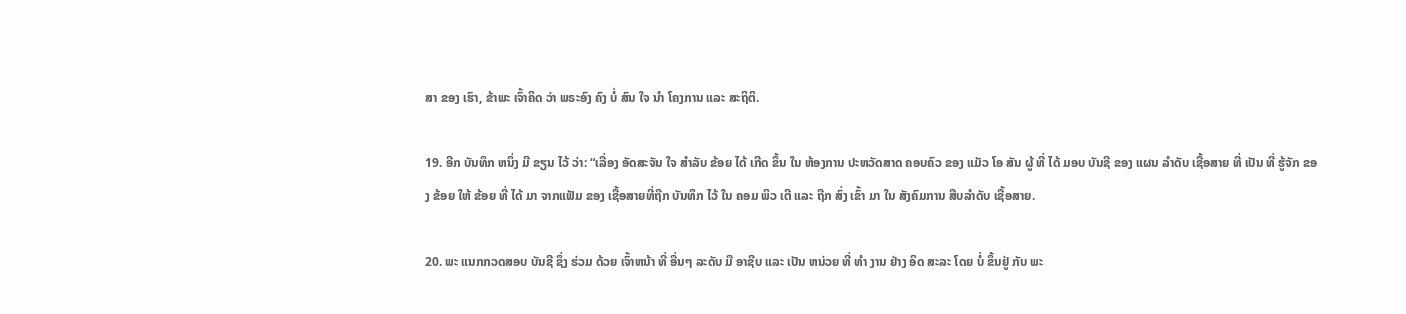ສາ ຂອງ ເຮົາ, ຂ້າພະ ເຈົ້າຄິດ ວ່າ ພຣະອົງ ຄົງ ບໍ່ ສົນ ໃຈ ນໍາ ໂຄງການ ແລະ ສະຖິຕິ.

19. ອີກ ບັນທຶກ ຫນຶ່ງ ມີ ຂຽນ ໄວ້ ວ່າ: “ເລື່ອງ ອັດສະຈັນ ໃຈ ສໍາລັບ ຂ້ອຍ ໄດ້ ເກີດ ຂຶ້ນ ໃນ ຫ້ອງການ ປະຫວັດສາດ ຄອບຄົວ ຂອງ ແມັວ ໂອ ສັນ ຜູ້ ທີ່ ໄດ້ ມອບ ບັນຊີ ຂອງ ແຜນ ລໍາດັບ ເຊື້ອສາຍ ທີ່ ເປັນ ທີ່ ຮູ້ຈັກ ຂອງ ຂ້ອຍ ໃຫ້ ຂ້ອຍ ທີ່ ໄດ້ ມາ ຈາກແຟັມ ຂອງ ເຊື້ອສາຍທີ່ຖືກ ບັນທຶກ ໄວ້ ໃນ ຄອມ ພິວ ເຕີ ແລະ ຖືກ ສົ່ງ ເຂົ້າ ມາ ໃນ ສັງຄົມການ ສືບລໍາດັບ ເຊື້ອສາຍ.

20. ພະ ແນກກວດສອບ ບັນຊີ ຊຶ່ງ ຮ່ວມ ດ້ວຍ ເຈົ້າຫນ້າ ທີ່ ອື່ນໆ ລະດັບ ມື ອາຊີບ ແລະ ເປັນ ຫນ່ວຍ ທີ່ ທໍາ ງານ ຢ່າງ ອິດ ສະລະ ໂດຍ ບໍ່ ຂຶ້ນຢູ່ ກັບ ພະ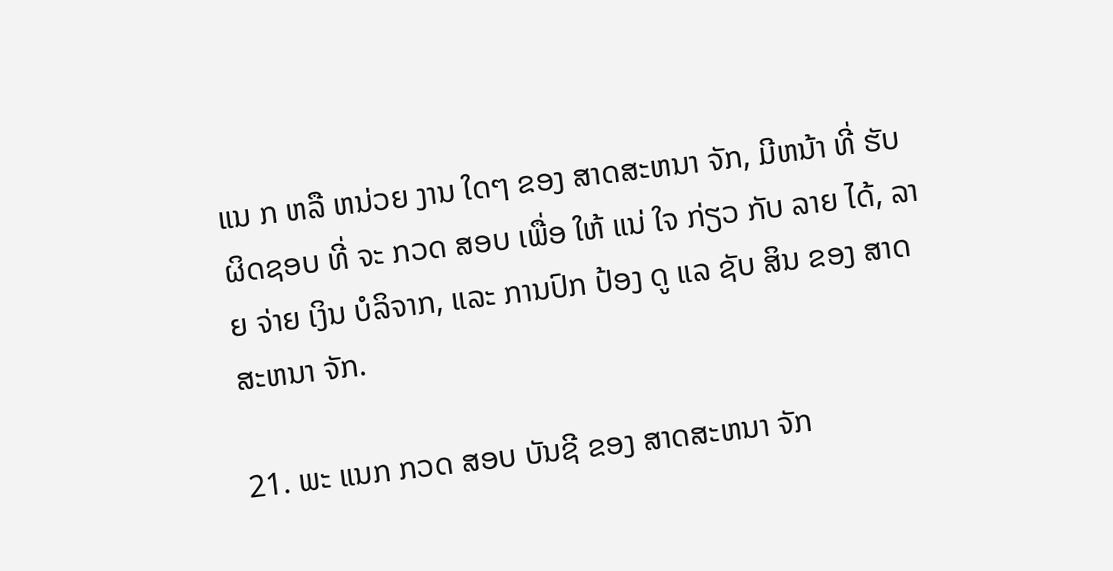ແນ ກ ຫລື ຫນ່ວຍ ງານ ໃດໆ ຂອງ ສາດສະຫນາ ຈັກ, ມີຫນ້າ ທີ່ ຮັບຜິດຊອບ ທີ່ ຈະ ກວດ ສອບ ເພື່ອ ໃຫ້ ແນ່ ໃຈ ກ່ຽວ ກັບ ລາຍ ໄດ້, ລາຍ ຈ່າຍ ເງິນ ບໍລິຈາກ, ແລະ ການປົກ ປ້ອງ ດູ ແລ ຊັບ ສິນ ຂອງ ສາດສະຫນາ ຈັກ.

21. ພະ ແນກ ກວດ ສອບ ບັນຊີ ຂອງ ສາດສະຫນາ ຈັກ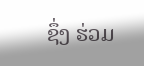ຊຶ່ງ ຮ່ວມ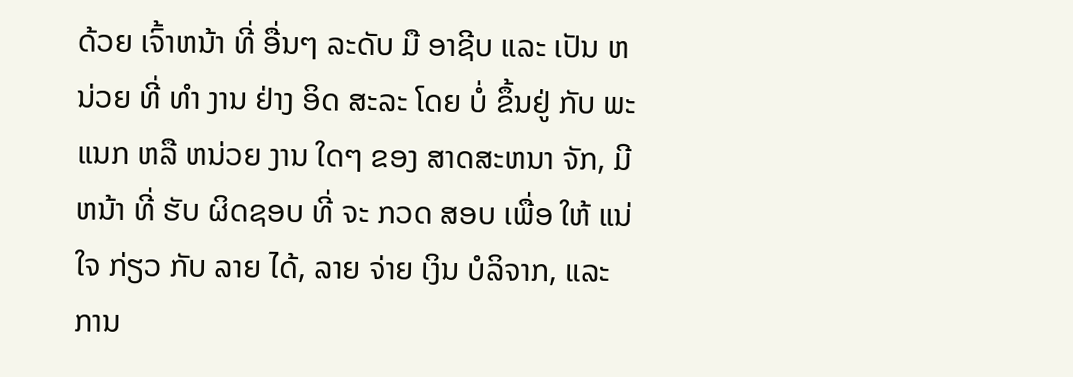ດ້ວຍ ເຈົ້າຫນ້າ ທີ່ ອື່ນໆ ລະດັບ ມື ອາຊີບ ແລະ ເປັນ ຫນ່ວຍ ທີ່ ທໍາ ງານ ຢ່າງ ອິດ ສະລະ ໂດຍ ບໍ່ ຂຶ້ນຢູ່ ກັບ ພະ ແນກ ຫລື ຫນ່ວຍ ງານ ໃດໆ ຂອງ ສາດສະຫນາ ຈັກ, ມີຫນ້າ ທີ່ ຮັບ ຜິດຊອບ ທີ່ ຈະ ກວດ ສອບ ເພື່ອ ໃຫ້ ແນ່ ໃຈ ກ່ຽວ ກັບ ລາຍ ໄດ້, ລາຍ ຈ່າຍ ເງິນ ບໍລິຈາກ, ແລະ ການ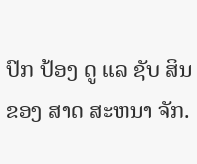ປົກ ປ້ອງ ດູ ແລ ຊັບ ສິນ ຂອງ ສາດ ສະຫນາ ຈັກ.